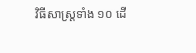វិធីសាស្ត្រទាំង ១០ ដើ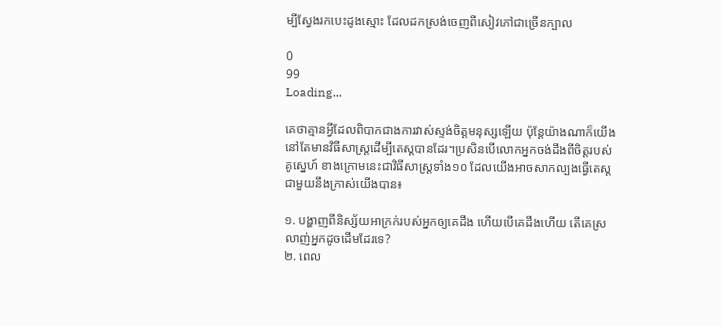ម្បីស្វែងរកបេះដូងស្មោះ ដែលដកស្រង់ចេញពីសៀវភៅជាច្រើនក្បាល

0
99
Loading...

គេថាគ្មានអ្វីដែលពិបាកជាងការវាស់ស្ទង់ចិត្តមនុស្សឡើយ ប៉ុន្តែយ៉ាងណាក៏យើងនៅតែមានវិធីសាស្ត្រដើម្បីតេស្ដបានដែរ។ប្រសិនបើលោកអ្នកចង់ដឹងពីចិត្តរបស់គូស្នេហ៍ ខាងក្រោមនេះជាវិធីសាស្រ្ដទាំង១០ ដែលយើងអាចសាកល្បងធ្វើតេស្ដជាមួយនឹងក្រាស់យើងបាន៖

១. បង្ហាញពីនិស្ស័យអាក្រក់របស់អ្នកឲ្យគេដឹង ហើយបើគេដឹងហើយ តើគេស្រលាញ់អ្នកដូចដើមដែរទេ?
២. ពេល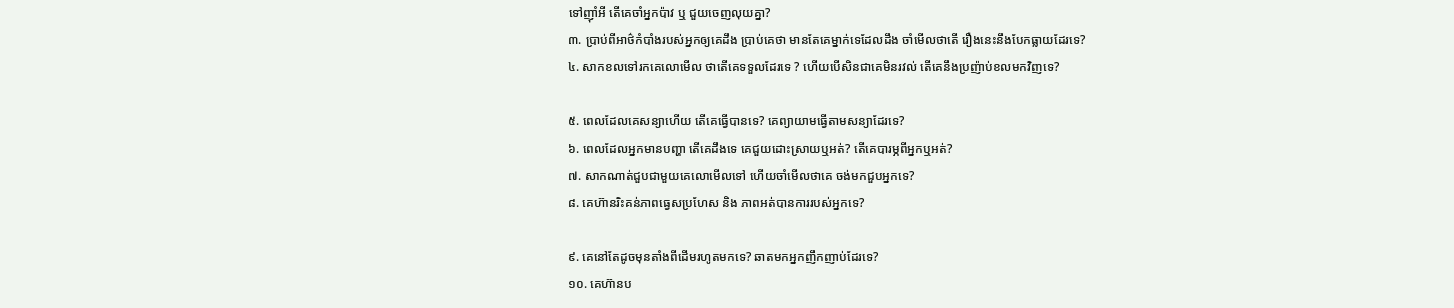ទៅញ៉ាំអី តើគេចាំអ្នកប៉ាវ ឬ ជួយចេញលុយគ្នា?
៣. ប្រាប់ពីអាថ៌កំបាំងរបស់អ្នកឲ្យគេដឹង ប្រាប់គេថា មានតែគេម្នាក់ទេដែលដឹង ចាំមើលថាតើ រឿងនេះនឹងបែកធ្លាយដែរទេ?
៤. សាកខលទៅរកគេលោមើល ថាតើគេទទួលដែរទេ ? ហើយបើសិនជាគេមិនរវល់ តើគេនឹងប្រញ៉ាប់ខលមកវិញទេ?

៥. ពេលដែលគេសន្យាហើយ តើគេធ្វើបានទេ? គេព្យាយាមធ្វើតាមសន្យាដែរទេ?
៦. ពេលដែលអ្នកមានបញ្ហា តើគេដឹងទេ គេជួយដោះស្រាយឬអត់? តើគេបារម្ភពីអ្នកឬអត់?
៧. សាកណាត់ជួបជាមួយគេលោមើលទៅ ហើយចាំមើលថាគេ ចង់មកជួបអ្នកទេ?
៨. គេហ៊ានរិះគន់ភាពធ្វេសប្រហែស និង ភាពអត់បានការរបស់អ្នកទេ?

៩. គេនៅតែដូចមុនតាំងពីដើមរហូតមកទេ? ឆាតមកអ្នកញឹកញាប់ដែរទេ?
១០. គេហ៊ានប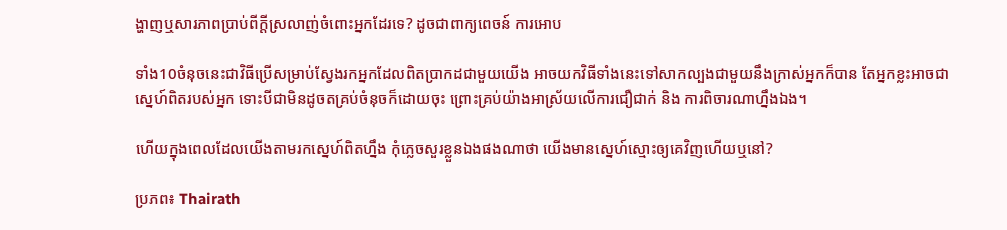ង្ហាញឬសារភាពប្រាប់ពីក្តីស្រលាញ់ចំពោះអ្នកដែរទេ? ដូចជាពាក្យពេចន៍ ការអោប

ទាំង10ចំនុចនេះជាវិធីប្រើសម្រាប់ស្វែងរកអ្នកដែលពិតប្រាកដជាមួយយើង អាចយកវិធីទាំងនេះទៅសាកល្បងជាមួយនឹងក្រាស់អ្នកក៏បាន តែអ្នកខ្លះអាចជាស្នេហ៍ពិតរបស់អ្នក ទោះបីជាមិនដូចតគ្រប់ចំនុចក៏ដោយចុះ ព្រោះគ្រប់យ៉ាងអាស្រ័យលើការជឿជាក់ និង ការពិចារណាហ្នឹងឯង។

ហើយក្នុងពេលដែលយើងតាមរកស្នេហ៍ពិតហ្នឹង កុំភ្លេចសួរខ្លួនឯងផងណាថា យើងមានស្នេហ៍ស្មោះឲ្យគេវិញហើយឬនៅ?

ប្រភព៖ Thairath